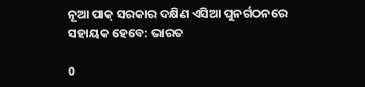ନୂଆ ପାକ୍‍ ସରକାର ଦକ୍ଷିଣ ଏସିଆ ପୁନର୍ଗଠନରେ ସହାୟକ ହେବେ: ଭାରତ

0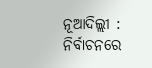ନୂଆଦିଲ୍ଲୀ : ନିର୍ବାଚନରେ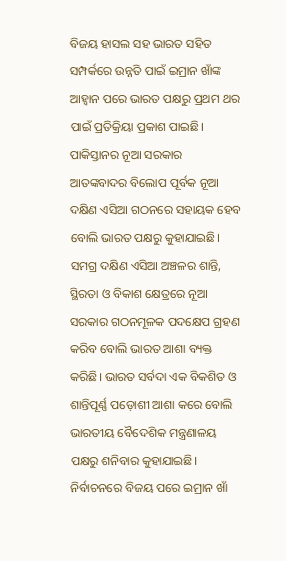ବିଜୟ ହାସଲ ସହ ଭାରତ ସହିତ ସମ୍ପର୍କରେ ଉନ୍ନତି ପାଇଁ ଇମ୍ରାନ ଖାଁଙ୍କ ଆହ୍ୱାନ ପରେ ଭାରତ ପକ୍ଷରୁ ପ୍ରଥମ ଥର ପାଇଁ ପ୍ରତିକ୍ରିୟା ପ୍ରକାଶ ପାଇଛି। ପାକିସ୍ତାନର ନୂଆ ସରକାର ଆତଙ୍କବାଦର ବିଲୋପ ପୂର୍ବକ ନୂଆ ଦକ୍ଷିଣ ଏସିଆ ଗଠନରେ ସହାୟକ ହେବ ବୋଲି ଭାରତ ପକ୍ଷରୁ କୁହାଯାଇଛି। ସମଗ୍ର ଦକ୍ଷିଣ ଏସିଆ ଅଞ୍ଚଳର ଶାନ୍ତି, ସ୍ଥିରତା ଓ ବିକାଶ କ୍ଷେତ୍ରରେ ନୂଆ ସରକାର ଗଠନମୂଳକ ପଦକ୍ଷେପ ଗ୍ରହଣ କରିବ ବୋଲି ଭାରତ ଆଶା ବ୍ୟକ୍ତ କରିଛି। ଭାରତ ସର୍ବଦା ଏକ ବିକଶିତ ଓ ଶାନ୍ତିପୂର୍ଣ୍ଣ ପଡ଼ୋଶୀ ଆଶା କରେ ବୋଲି ଭାରତୀୟ ବୈଦେଶିକ ମନ୍ତ୍ରଣାଳୟ ପକ୍ଷରୁ ଶନିବାର କୁହାଯାଇଛି। ନିର୍ବାଚନରେ ବିଜୟ ପରେ ଇମ୍ରାନ ଖାଁ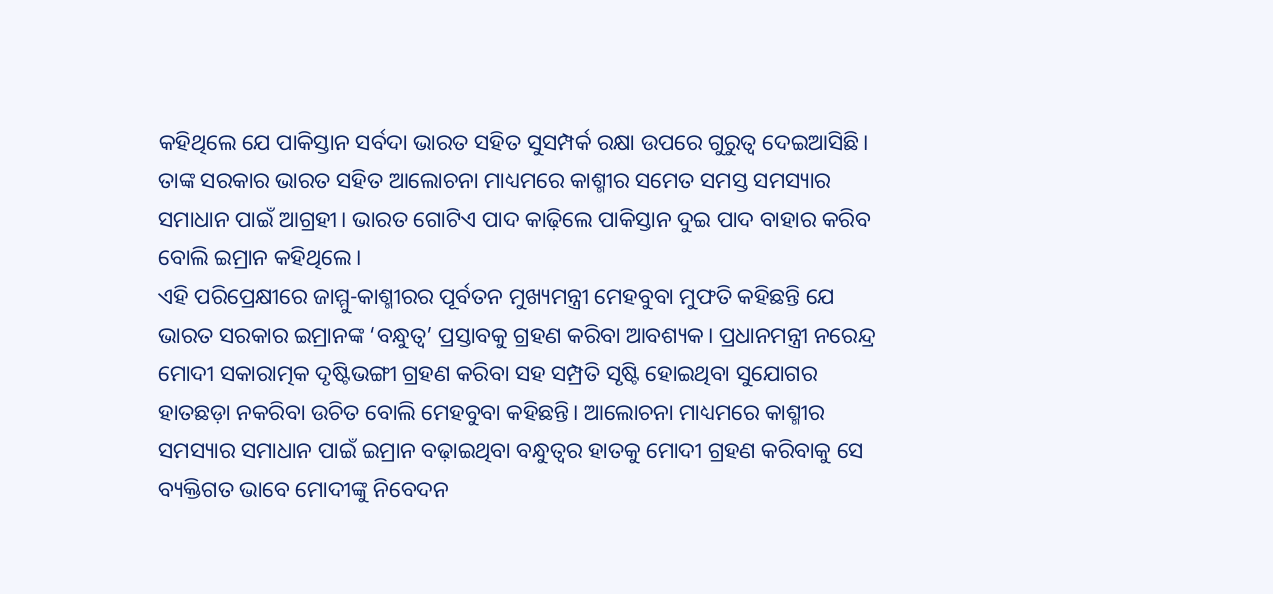କହିଥିଲେ ଯେ ପାକିସ୍ତାନ ସର୍ବଦା ଭାରତ ସହିତ ସୁସମ୍ପର୍କ ରକ୍ଷା ଉପରେ ଗୁରୁତ୍ୱ ଦେଇଆସିଛି। ତାଙ୍କ ସରକାର ଭାରତ ସହିତ ଆଲୋଚନା ମାଧ୍ୟମରେ କାଶ୍ମୀର ସମେତ ସମସ୍ତ ସମସ୍ୟାର ସମାଧାନ ପାଇଁ ଆଗ୍ରହୀ। ଭାରତ ଗୋଟିଏ ପାଦ କାଢ଼ିଲେ ପାକିସ୍ତାନ ଦୁଇ ପାଦ ବାହାର କରିବ ବୋଲି ଇମ୍ରାନ କହିଥିଲେ।
ଏହି ପରିପ୍ରେକ୍ଷୀରେ ଜାମ୍ମୁ-କାଶ୍ମୀରର ପୂର୍ବତନ ମୁଖ୍ୟମନ୍ତ୍ରୀ ମେହବୁବା ମୁଫତି କହିଛନ୍ତି ଯେ ଭାରତ ସରକାର ଇମ୍ରାନଙ୍କ ‘ବନ୍ଧୁତ୍ୱ’ ପ୍ରସ୍ତାବକୁ ଗ୍ରହଣ କରିବା ଆବଶ୍ୟକ। ପ୍ରଧାନମନ୍ତ୍ରୀ ନରେନ୍ଦ୍ର ମୋଦୀ ସକାରାତ୍ମକ ଦୃଷ୍ଟିଭଙ୍ଗୀ ଗ୍ରହଣ କରିବା ସହ ସମ୍ପ୍ରତି ସୃଷ୍ଟି ହୋଇଥିବା ସୁଯୋଗର ହାତଛଡ଼ା ନକରିବା ଉଚିତ ବୋଲି ମେହବୁବା କହିଛନ୍ତି। ଆଲୋଚନା ମାଧ୍ୟମରେ କାଶ୍ମୀର ସମସ୍ୟାର ସମାଧାନ ପାଇଁ ଇମ୍ରାନ ବଢ଼ାଇଥିବା ବନ୍ଧୁତ୍ୱର ହାତକୁ ମୋଦୀ ଗ୍ରହଣ କରିବାକୁ ସେ ବ୍ୟକ୍ତିଗତ ଭାବେ ମୋଦୀଙ୍କୁ ନିବେଦନ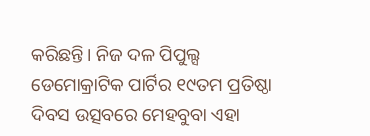କରିଛନ୍ତି। ନିଜ ଦଳ ପିପୁଲ୍ସ ଡେମୋକ୍ରାଟିକ ପାର୍ଟିର ୧୯ତମ ପ୍ରତିଷ୍ଠା ଦିବସ ଉତ୍ସବରେ ମେହବୁବା ଏହା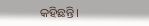କହିଛନ୍ତି।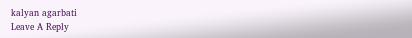kalyan agarbati
Leave A Reply